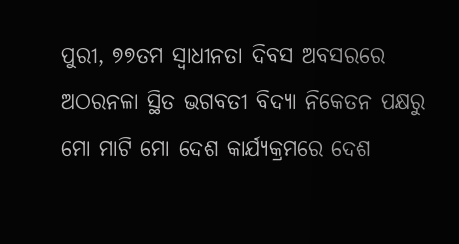ପୁରୀ, ୭୭ତମ ସ୍ୱାଧୀନତା ଦିବସ ଅବସରରେ ଅଠରନଳା ସ୍ଥିତ ଭଗବତୀ ବିଦ୍ୟା ନିକେତନ ପକ୍ଷରୁ ମୋ ମାଟି ମୋ ଦେଶ କାର୍ଯ୍ୟକ୍ରମରେ ଦେଶ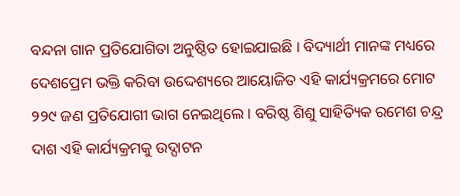ବନ୍ଦନା ଗାନ ପ୍ରତିଯୋଗିତା ଅନୁଷ୍ଠିତ ହୋଇଯାଇଛି । ବିଦ୍ୟାର୍ଥୀ ମାନଙ୍କ ମଧ୍ୟରେ ଦେଶପ୍ରେମ ଭକ୍ତି କରିବା ଉଦ୍ଦେଶ୍ୟରେ ଆୟୋଜିତ ଏହି କାର୍ଯ୍ୟକ୍ରମରେ ମୋଟ ୨୨୯ ଜଣ ପ୍ରତିଯୋଗୀ ଭାଗ ନେଇଥିଲେ । ବରିଷ୍ଠ ଶିଶୁ ସାହିତ୍ୟିକ ରମେଶ ଚନ୍ଦ୍ର ଦାଶ ଏହି କାର୍ଯ୍ୟକ୍ରମକୁ ଉଦ୍ଘାଟନ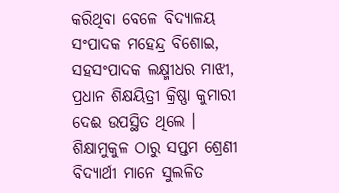କରିଥିବା ବେଳେ ବିଦ୍ୟାଳୟ ସଂପାଦକ ମହେନ୍ଦ୍ର ବିଶୋଇ, ସହସଂପାଦକ ଲକ୍ଷ୍ମୀଧର ମାଝୀ, ପ୍ରଧାନ ଶିକ୍ଷୟିତ୍ରୀ କ୍ରିଷ୍ଣା କୁମାରୀ ଦେଈ ଉପସ୍ଥିତ ଥିଲେ । ଶିକ୍ଷାମୁକୁଳ ଠାରୁ ସପ୍ତମ ଶ୍ରେଣୀ ବିଦ୍ୟାର୍ଥୀ ମାନେ ସୁଲଳିତ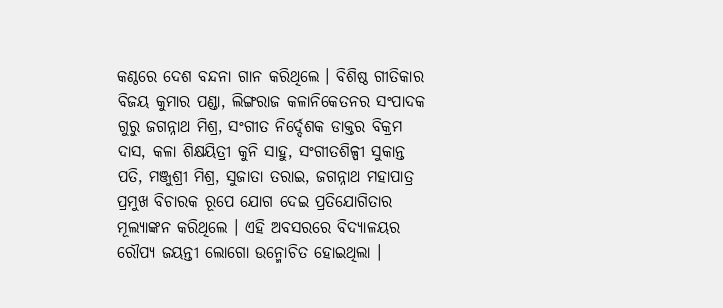କଣ୍ଠରେ ଦେଶ ବନ୍ଦନା ଗାନ କରିଥିଲେ । ବିଶିଷ୍ଠ ଗୀତିକାର ବିଜୟ କୁମାର ପଣ୍ଡା, ଲିଙ୍ଗରାଜ କଳାନିକେତନର ସଂପାଦକ ଗୁରୁ ଜଗନ୍ନାଥ ମିଶ୍ର, ସଂଗୀତ ନିର୍ଦ୍ଦେଶକ ଡାକ୍ତର ବିକ୍ରମ ଦାସ, କଳା ଶିକ୍ଷୟିତ୍ରୀ କୁନି ସାହୁ, ସଂଗୀତଶିଳ୍ପୀ ସୁକାନ୍ତ ପତି, ମଞ୍ଜୁଶ୍ରୀ ମିଶ୍ର, ସୁଜାତା ତରାଇ, ଜଗନ୍ନାଥ ମହାପାତ୍ର ପ୍ରମୁଖ ବିଚାରକ ରୂପେ ଯୋଗ ଦେଇ ପ୍ରତିଯୋଗିତାର ମୂଲ୍ୟାଙ୍କନ କରିଥିଲେ । ଏହି ଅବସରରେ ବିଦ୍ୟାଳୟର ରୌପ୍ୟ ଜୟନ୍ତୀ ଲୋଗୋ ଉନ୍ମୋଚିତ ହୋଇଥିଲା ।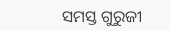ସମସ୍ତ ଗୁରୁଜୀ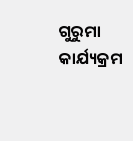ଗୁରୁମା କାର୍ଯ୍ୟକ୍ରମ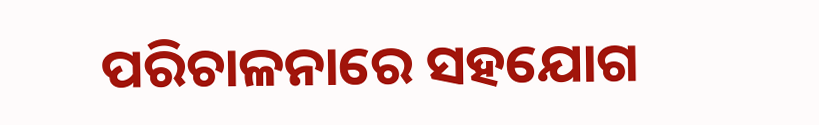ପରିଚାଳନାରେ ସହଯୋଗ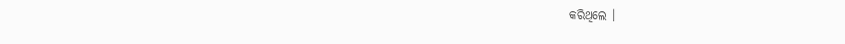କରିଥିଲେ ।